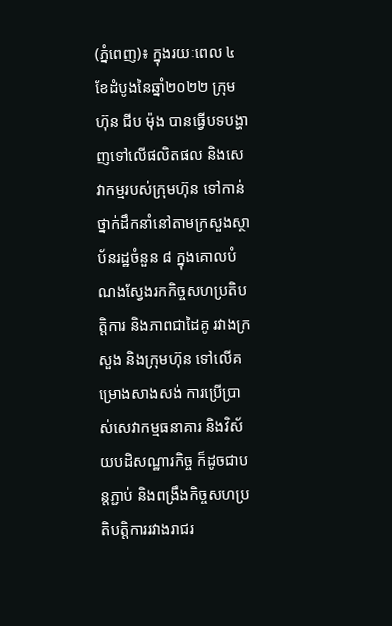(ភ្នំពេញ)៖ ក្នុងរយៈពេល ៤ ខែដំបូងនៃឆ្នាំ២០២២ ក្រុមហ៊ុន ជីប ម៉ុង បានធ្វើបទបង្ហាញទៅលើផលិតផល និងសេវាកម្មរបស់ក្រុមហ៊ុន ទៅកាន់ថ្នាក់ដឹកនាំនៅតាមក្រសួងស្ថាប័នរដ្ឋចំនួន ៨ ក្នុងគោលបំណងស្វែងរកកិច្ចសហប្រតិបត្តិការ និងភាពជាដៃគូ រវាងក្រសួង និងក្រុមហ៊ុន ទៅលើគម្រោងសាងសង់ ការប្រើប្រាស់សេវាកម្មធនាគារ និងវិស័យបដិសណ្ឋារកិច្ច ក៏ដូចជាបន្តភ្ជាប់ និងពង្រឹងកិច្ចសហប្រតិបត្តិការរវាងរាជរ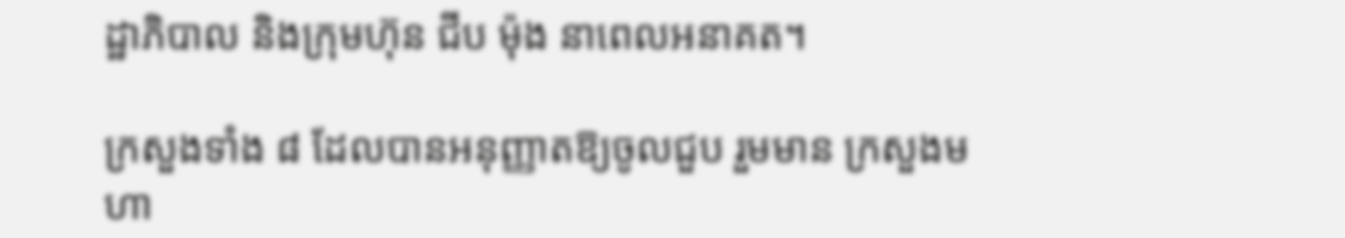ដ្ឋាភិបាល និងក្រុមហ៊ុន ជីប ម៉ុង នាពេលអនាគត។

ក្រសួងទាំង ៨ ដែលបានអនុញ្ញាតឱ្យចូលជួប រួមមាន ក្រសួងមហា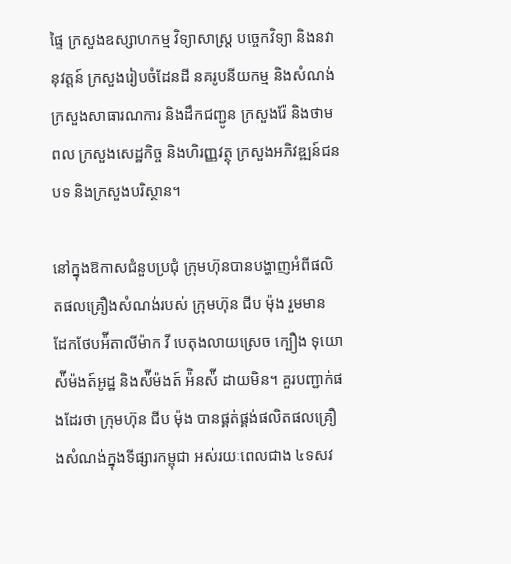ផ្ទៃ ក្រសួងឧស្សាហកម្ម វិទ្យាសាស្រ្ត បច្ចេកវិទ្យា និងនវានុវត្តន៍ ក្រសួងរៀបចំដែនដី នគរូបនីយកម្ម និងសំណង់ ក្រសួងសាធារណការ និងដឹកជញ្ជូន ក្រសួងរ៉ែ និងថាមពល ក្រសួងសេដ្ឋកិច្ច និងហិរញ្ញវត្ថុ ក្រសួងអភិវឌ្ឍន៍ជនបទ និងក្រសួងបរិស្ថាន។

នៅក្នុងឱកាសជំនួបប្រជុំ ក្រុមហ៊ុនបានបង្ហាញអំពីផលិតផលគ្រឿងសំណង់របស់ ក្រុមហ៊ុន ជីប ម៉ុង រួមមាន ដែកថែបអ៉ីតាលីម៉ាក វី បេតុងលាយស្រេច ក្បឿង ទុយោ ស៉ីម៉ងត៍អូដ្ឋ និងស៉ីម៉ងត៍ អ៉ិនស៉ី ដាយមិន។ គួរបញ្ជាក់ផងដែរថា ក្រុមហ៊ុន ជីប ម៉ុង បានផ្គត់ផ្គង់ផលិតផលគ្រឿងសំណង់ក្នុងទីផ្សារកម្ពុជា អស់រយៈពេលជាង ៤ទសវ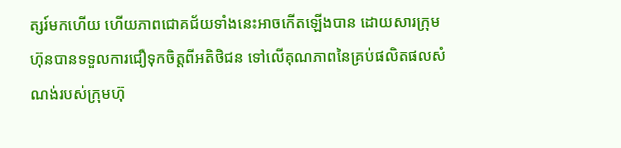ត្សរ៍មកហើយ ហើយភាពជោគជ័យទាំងនេះអាចកើតឡើងបាន ដោយសារក្រុមហ៊ុនបានទទួលការជឿទុកចិត្តពីអតិថិជន ទៅលើគុណភាពនៃគ្រប់ផលិតផលសំណង់របស់ក្រុមហ៊ុ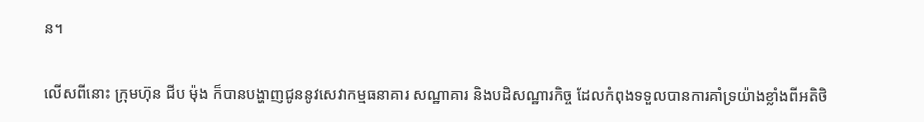ន។

លើសពីនោះ ក្រុមហ៊ុន ជីប ម៉ុង ក៏បានបង្ហាញជូននូវសេវាកម្មធនាគារ សណ្ឋាគារ និងបដិសណ្ឋារកិច្ច ដែលកំពុងទទួលបានការគាំទ្រយ៉ាងខ្លាំងពីអតិថិ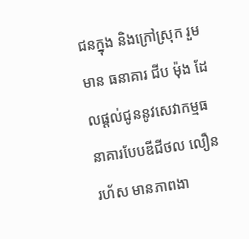ជនក្នុង និងក្រៅស្រុក រួមមាន ធនាគារ ជីប ម៉ុង ដែលផ្ដល់ជូននូវសេវាកម្មធនាគារបែបឌីជីថល លឿន រហ័ស មានភាពងា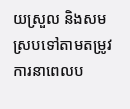យស្រួល និងសមស្របទៅតាមតម្រូវការនាពេលប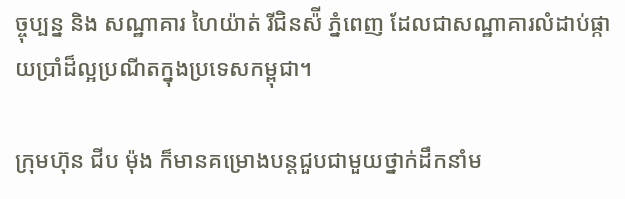ច្ចុប្បន្ន និង សណ្ឋាគារ ហៃយ៉ាត់ រីជិនស៉ី ភ្នំពេញ ដែលជាសណ្ឋាគារលំដាប់ផ្កាយប្រាំដ៏ល្អប្រណីតក្នុងប្រទេសកម្ពុជា។

ក្រុមហ៊ុន ជីប ម៉ុង ក៏មានគម្រោងបន្តជួបជាមួយថ្នាក់ដឹកនាំម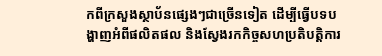កពីក្រសួងស្ថាប័នផ្សេងៗជាច្រើនទៀត ដើម្បីធ្វើបទបង្ហាញអំពីផលិតផល និងស្វែងរកកិច្ចសហប្រតិបត្តិការ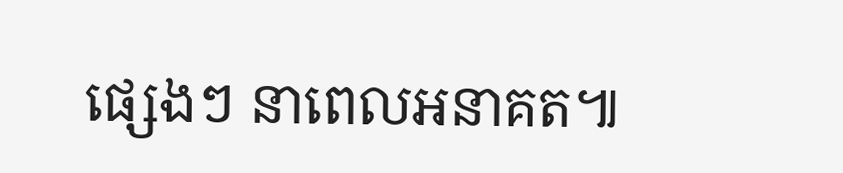ផ្សេងៗ នាពេលអនាគត៕